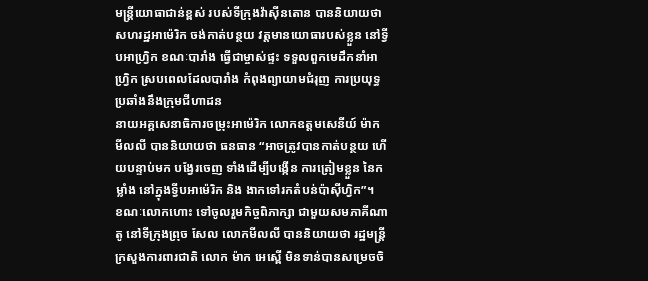មន្រ្តីយោធាជាន់ខ្ពស់ របស់ទីក្រុងវ៉ាស៊ីនតោន បាននិយាយថា សហរដ្ឋអាម៉េរិក ចង់កាត់បន្ថយ វត្តមានយោធារបស់ខ្លួន នៅទ្វីបអាហ្វ្រិក ខណៈបារាំង ធ្វើជាម្ចាស់ផ្ទះ ទទួលពួកមេដឹកនាំអាហ្វ្រិក ស្របពេលដែលបារាំង កំពុងព្យាយាមជំរុញ ការប្រយុទ្ធ ប្រឆាំងនឹងក្រុមជីហាដន
នាយអគ្គសេនាធិការចម្រុះអាម៉េរិក លោកឧត្តមសេនីយ៍ ម៉ាក មីលលី បាននិយាយថា ធនធាន “អាចត្រូវបានកាត់បន្ថយ ហើយបន្ទាប់មក បង្វែរចេញ ទាំងដើម្បីបង្កើន ការត្រៀមខ្លួន នៃកម្លាំង នៅក្នុងទ្វីបអាម៉េរិក និង ងាកទៅរកតំបន់ប៉ាស៊ីហ្វិក”។
ខណៈលោកហោះ ទៅចូលរួមកិច្ចពិភាក្សា ជាមួយសមភាគីណាតូ នៅទីក្រុងព្រុច សែល លោកមីលលី បាននិយាយថា រដ្ឋមន្រ្តីក្រសួងការពារជាតិ លោក ម៉ាក អេស្ពើ មិនទាន់បានសម្រេចចិ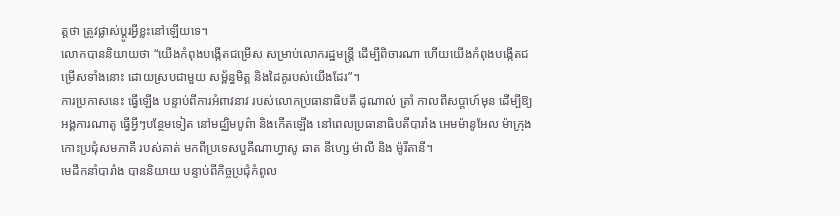ត្តថា ត្រូវផ្លាស់ប្តូរអ្វីខ្លះនៅឡើយទេ។
លោកបាននិយាយថា “យើងកំពុងបង្កើតជម្រើស សម្រាប់លោករដ្ឋមន្ត្រី ដើម្បីពិចារណា ហើយយើងកំពុងបង្កើតជម្រើសទាំងនោះ ដោយស្របជាមួយ សម្ព័ន្ធមិត្ត និងដៃគូរបស់យើងដែរ”។
ការប្រកាសនេះ ធ្វើឡើង បន្ទាប់ពីការអំពាវនាវ របស់លោកប្រធានាធិបតី ដូណាល់ ត្រាំ កាលពីសប្តាហ៍មុន ដើម្បីឱ្យអង្គការណាតូ ធ្វើអ្វីៗបន្ថែមទៀត នៅមជ្ឈិមបូព៌ា និងកើតឡើង នៅពេលប្រធានាធិបតីបារាំង អេមម៉ានូអែល ម៉ាក្រុង កោះប្រជុំសមភាគី របស់គាត់ មកពីប្រទេសបួគីណាហ្វាសូ ឆាត នីហ្សេ ម៉ាលី និង ម៉ូរីតានី។
មេដឹកនាំបារាំង បាននិយាយ បន្ទាប់ពីកិច្ចប្រជុំកំពូល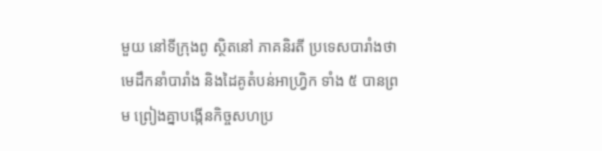មួយ នៅទីក្រុងពូ ស្ថិតនៅ ភាគនិរតី ប្រទេសបារាំងថា មេដឹកនាំបារាំង និងដៃគូតំបន់អាហ្វ្រិក ទាំង ៥ បានព្រម ព្រៀងគ្នាបង្កើនកិច្ចសហប្រ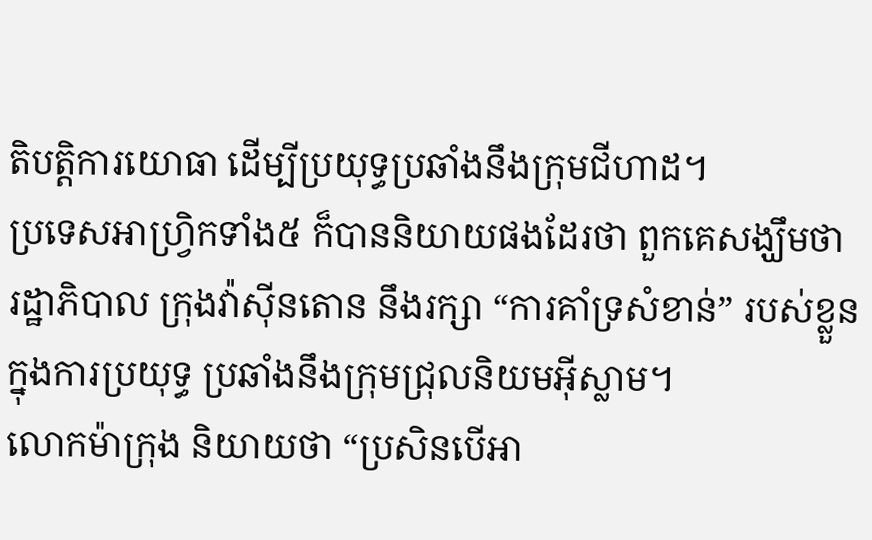តិបត្តិការយោធា ដើម្បីប្រយុទ្ធប្រឆាំងនឹងក្រុមជីហាដ។
ប្រទេសអាហ្វ្រិកទាំង៥ ក៏បាននិយាយផងដែរថា ពួកគេសង្ឃឹមថា រដ្ឋាភិបាល ក្រុងវ៉ាស៊ីនតោន នឹងរក្សា “ការគាំទ្រសំខាន់” របស់ខ្លួន ក្នុងការប្រយុទ្ធ ប្រឆាំងនឹងក្រុមជ្រុលនិយមអ៊ីស្លាម។
លោកម៉ាក្រុង និយាយថា “ប្រសិនបើអា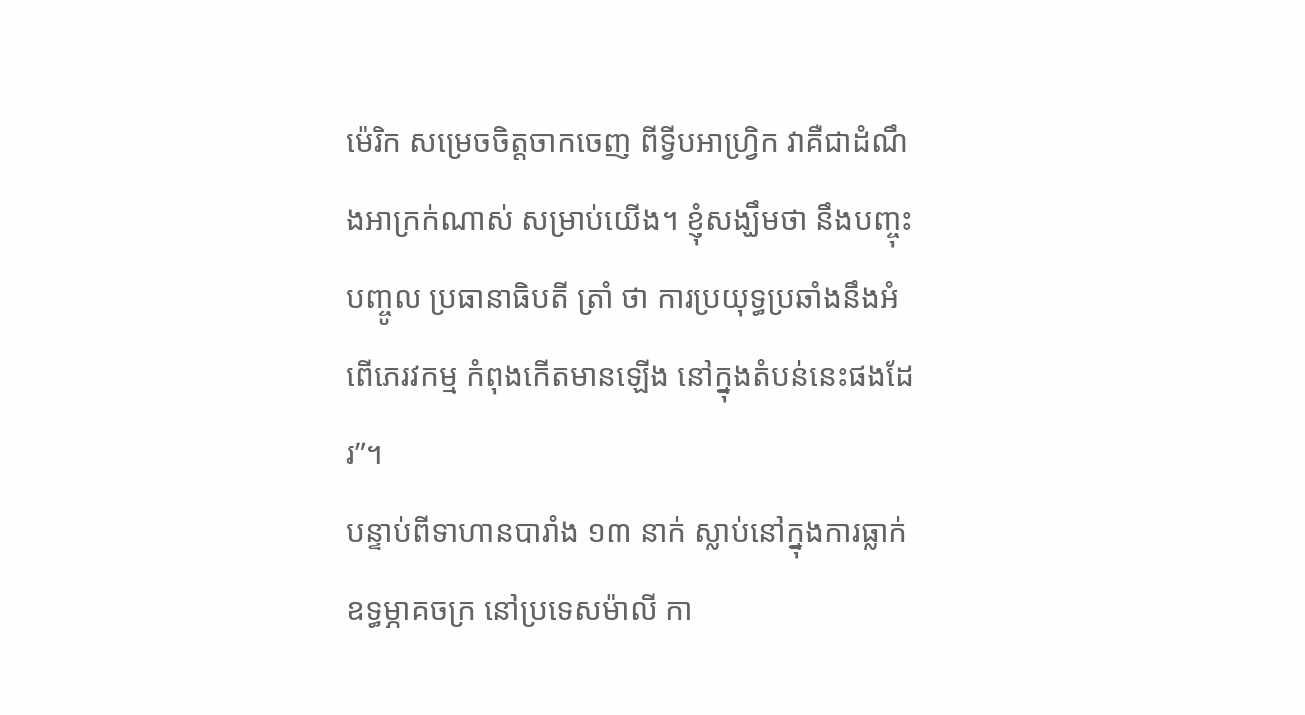ម៉េរិក សម្រេចចិត្តចាកចេញ ពីទ្វីបអាហ្រ្វិក វាគឺជាដំណឹងអាក្រក់ណាស់ សម្រាប់យើង។ ខ្ញុំសង្ឃឹមថា នឹងបញ្ចុះបញ្ចូល ប្រធានាធិបតី ត្រាំ ថា ការប្រយុទ្ធប្រឆាំងនឹងអំពើភេរវកម្ម កំពុងកើតមានឡើង នៅក្នុងតំបន់នេះផងដែរ”។
បន្ទាប់ពីទាហានបារាំង ១៣ នាក់ ស្លាប់នៅក្នុងការធ្លាក់ឧទ្ធម្ភាគចក្រ នៅប្រទេសម៉ាលី កា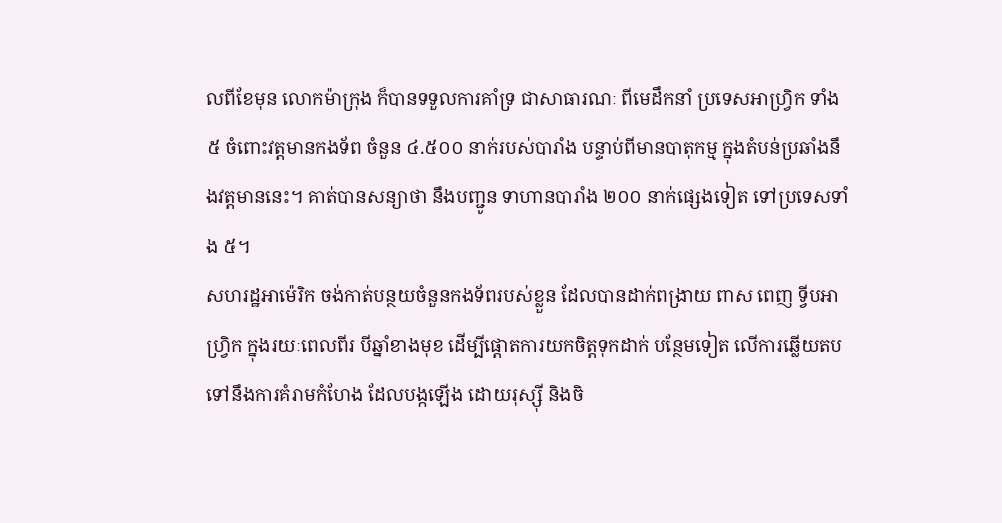លពីខែមុន លោកម៉ាក្រុង ក៏បានទទួលការគាំទ្រ ជាសាធារណៈ ពីមេដឹកនាំ ប្រទេសអាហ្វ្រិក ទាំង៥ ចំពោះវត្តមានកងទ័ព ចំនួន ៤.៥០០ នាក់របស់បារាំង បន្ទាប់ពីមានបាតុកម្ម ក្នុងតំបន់ប្រឆាំងនឹងវត្តមាននេះ។ គាត់បានសន្យាថា នឹងបញ្ជូន ទាហានបារាំង ២០០ នាក់ផ្សេងទៀត ទៅប្រទេសទាំង ៥។
សហរដ្ឋអាម៉េរិក ចង់កាត់បន្ថយចំនួនកងទ័ពរបស់ខ្លួន ដែលបានដាក់ពង្រាយ ពាស ពេញ ទ្វីបអាហ្វ្រិក ក្នុងរយៈពេលពីរ បីឆ្នាំខាងមុខ ដើម្បីផ្តោតការយកចិត្តទុកដាក់ បន្ថែមទៀត លើការឆ្លើយតប ទៅនឹងការគំរាមកំហែង ដែលបង្កឡើង ដោយរុស្ស៊ី និងចិ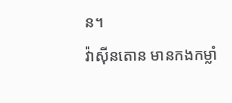ន។
វ៉ាស៊ីនតោន មានកងកម្លាំ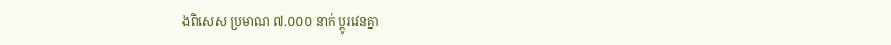ងពិសេស ប្រមាណ ៧.០០០ នាក់ ប្តូរវេនគ្នា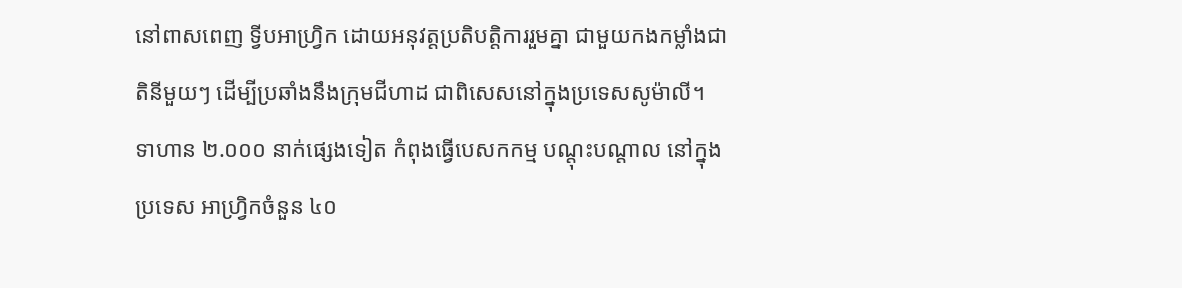នៅពាសពេញ ទ្វីបអាហ្វ្រិក ដោយអនុវត្តប្រតិបត្តិការរួមគ្នា ជាមួយកងកម្លាំងជាតិនីមួយៗ ដើម្បីប្រឆាំងនឹងក្រុមជីហាដ ជាពិសេសនៅក្នុងប្រទេសសូម៉ាលី។
ទាហាន ២.០០០ នាក់ផ្សេងទៀត កំពុងធ្វើបេសកកម្ម បណ្តុះបណ្តាល នៅក្នុងប្រទេស អាហ្វ្រិកចំនួន ៤០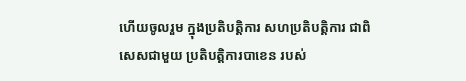ហើយចូលរួម ក្នុងប្រតិបត្តិការ សហប្រតិបត្តិការ ជាពិសេសជាមួយ ប្រតិបត្តិការបាខេន របស់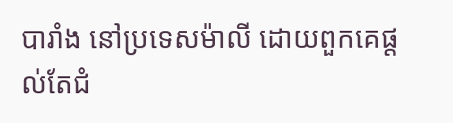បារាំង នៅប្រទេសម៉ាលី ដោយពួកគេផ្តល់តែជំ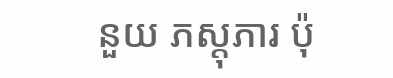នួយ ភស្តុភារ ប៉ុ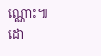ណ្ណោះ៕ ដោ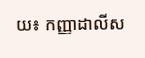យ៖ កញ្ញាដាលីស